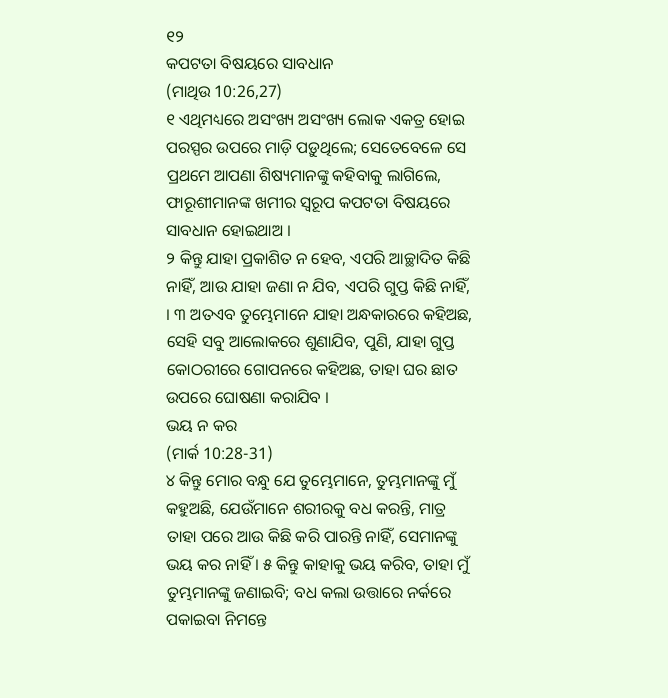୧୨
କପଟତା ବିଷୟରେ ସାବଧାନ
(ମାଥିଉ 10:26,27)
୧ ଏଥିମଧ୍ୟରେ ଅସଂଖ୍ୟ ଅସଂଖ୍ୟ ଲୋକ ଏକତ୍ର ହୋଇ ପରସ୍ପର ଉପରେ ମାଡ଼ି ପଡ଼ୁଥିଲେ; ସେତେବେଳେ ସେ ପ୍ରଥମେ ଆପଣା ଶିଷ୍ୟମାନଙ୍କୁ କହିବାକୁ ଲାଗିଲେ, ଫାରୂଶୀମାନଙ୍କ ଖମୀର ସ୍ୱରୂପ କପଟତା ବିଷୟରେ ସାବଧାନ ହୋଇଥାଅ ।
୨ କିନ୍ତୁ ଯାହା ପ୍ରକାଶିତ ନ ହେବ, ଏପରି ଆଚ୍ଛାଦିତ କିଛି ନାହିଁ, ଆଉ ଯାହା ଜଣା ନ ଯିବ, ଏପରି ଗୁପ୍ତ କିଛି ନାହିଁ, । ୩ ଅତଏବ ତୁମ୍ଭେମାନେ ଯାହା ଅନ୍ଧକାରରେ କହିଅଛ, ସେହି ସବୁ ଆଲୋକରେ ଶୁଣାଯିବ, ପୁଣି, ଯାହା ଗୁପ୍ତ କୋଠରୀରେ ଗୋପନରେ କହିଅଛ, ତାହା ଘର ଛାତ ଉପରେ ଘୋଷଣା କରାଯିବ ।
ଭୟ ନ କର
(ମାର୍କ 10:28-31)
୪ କିନ୍ତୁ ମୋର ବନ୍ଧୁ ଯେ ତୁମ୍ଭେମାନେ, ତୁମ୍ଭମାନଙ୍କୁ ମୁଁ କହୁଅଛି, ଯେଉଁମାନେ ଶରୀରକୁ ବଧ କରନ୍ତି, ମାତ୍ର ତାହା ପରେ ଆଉ କିଛି କରି ପାରନ୍ତି ନାହିଁ, ସେମାନଙ୍କୁ ଭୟ କର ନାହିଁ । ୫ କିନ୍ତୁ କାହାକୁ ଭୟ କରିବ, ତାହା ମୁଁ ତୁମ୍ଭମାନଙ୍କୁ ଜଣାଇବି; ବଧ କଲା ଉତ୍ତାରେ ନର୍କରେ ପକାଇବା ନିମନ୍ତେ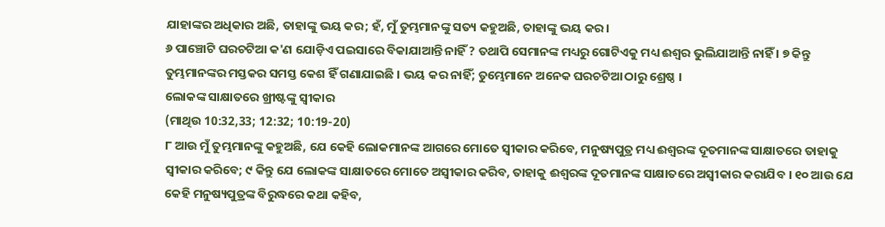ଯାହାଙ୍କର ଅଧିକାର ଅଛି, ତାହାଙ୍କୁ ଭୟ କର; ହଁ, ମୁଁ ତୁମ୍ଭମାନଙ୍କୁ ସତ୍ୟ କହୁଅଛି, ତାହାଙ୍କୁ ଭୟ କର ।
୬ ପାଞ୍ଚୋଟି ଘରଚଟିଆ କ'ଣ ଯୋଡ଼ିଏ ପଇସାରେ ବିକାଯାଆନ୍ତି ନାହିଁ ? ତଥାପି ସେମାନଙ୍କ ମଧ୍ୟରୁ ଗୋଟିଏକୁ ମଧ୍ୟ ଈଶ୍ୱର ଭୁଲିଯାଆନ୍ତି ନାହିଁ । ୭ କିନ୍ତୁ ତୁମ୍ଭମାନଙ୍କର ମସ୍ତକର ସମସ୍ତ କେଶ ହିଁ ଗଣାଯାଇଛି । ଭୟ କର ନାହିଁ; ତୁମ୍ଭେମାନେ ଅନେକ ଘରଚଟିଆ ଠାରୁ ଶ୍ରେଷ୍ଠ ।
ଲୋକଙ୍କ ସାକ୍ଷାତରେ ଖ୍ରୀଷ୍ଟଙ୍କୁ ସ୍ୱୀକାର
(ମାଥିଉ 10:32,33; 12:32; 10:19-20)
୮ ଆଉ ମୁଁ ତୁମ୍ଭମାନଙ୍କୁ କହୁଅଛି, ଯେ କେହି ଲୋକମାନଙ୍କ ଆଗରେ ମୋତେ ସ୍ୱୀକାର କରିବେ, ମନୁଷ୍ୟପୁତ୍ର ମଧ୍ୟ ଈଶ୍ୱରଙ୍କ ଦୂତମାନଙ୍କ ସାକ୍ଷାତରେ ତାହାକୁ ସ୍ୱୀକାର କରିବେ; ୯ କିନ୍ତୁ ଯେ ଲୋକଙ୍କ ସାକ୍ଷାତରେ ମୋତେ ଅସ୍ୱୀକାର କରିବ, ତାହାକୁ ଈଶ୍ୱରଙ୍କ ଦୂତମାନଙ୍କ ସାକ୍ଷାତରେ ଅସ୍ୱୀକାର କରାଯିବ । ୧୦ ଆଉ ଯେ କେହି ମନୁଷ୍ୟପୁତ୍ରଙ୍କ ବିରୁଦ୍ଧରେ କଥା କହିବ,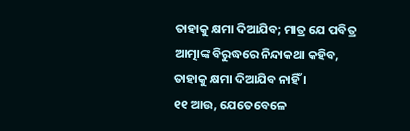ତାହାକୁ କ୍ଷମା ଦିଆଯିବ; ମାତ୍ର ଯେ ପବିତ୍ର ଆତ୍ମାଙ୍କ ବିରୁଦ୍ଧରେ ନିନ୍ଦାକଥା କହିବ, ତାହାକୁ କ୍ଷମା ଦିଆଯିବ ନାହିଁ ।
୧୧ ଆଉ, ଯେତେବେଳେ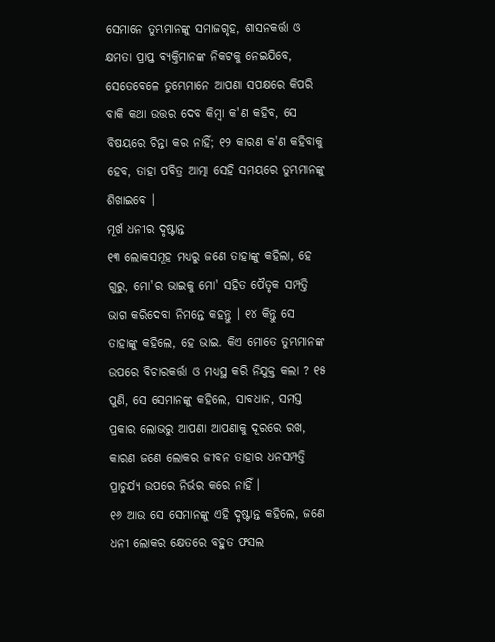ସେମାନେ ତୁମ୍ଭମାନଙ୍କୁ ସମାଜଗୃହ, ଶାସନକର୍ତ୍ତା ଓ କ୍ଷମତା ପ୍ରାପ୍ତ ବ୍ୟକ୍ତିମାନଙ୍କ ନିକଟକୁ ନେଇଯିବେ, ସେତେବେଳେ ତୁମ୍ଭେମାନେ ଆପଣା ସପକ୍ଷରେ କିପରି ବାକି କଥା ଉତ୍ତର ଦେବ କିମ୍ବା କ'ଣ କହିବ, ସେ ବିଷୟରେ ଚିନ୍ତା କର ନାହିଁ; ୧୨ କାରଣ କ'ଣ କହିବାକୁ ହେବ, ତାହା ପବିତ୍ର ଆତ୍ମା ସେହି ସମୟରେ ତୁମ୍ଭମାନଙ୍କୁ ଶିଖାଇବେ ।
ମୂର୍ଖ ଧନୀର ଦୃଷ୍ଟାନ୍ତ
୧୩ ଲୋକସମୂହ ମଧ୍ୟରୁ ଜଣେ ତାହାଙ୍କୁ କହିଲା, ହେ ଗୁରୁ, ମୋ'ର ଭାଇକୁ ମୋ' ସହିତ ପୈତୃକ ସମ୍ପତ୍ତି ଭାଗ କରିଦେବା ନିମନ୍ତେ କହନ୍ତୁ । ୧୪ କିନ୍ତୁ ସେ ତାହାଙ୍କୁ କହିଲେ, ହେ ଭାଇ. କିଏ ମୋତେ ତୁମ୍ଭମାନଙ୍କ ଉପରେ ବିଚାରକର୍ତ୍ତା ଓ ମଧ୍ୟସ୍ଥ କରି ନିଯୁକ୍ତ କଲା ? ୧୫ ପୁଣି, ସେ ସେମାନଙ୍କୁ କହିଲେ, ସାବଧାନ, ସମସ୍ତ ପ୍ରକାର ଲୋଭରୁ ଆପଣା ଆପଣାକୁ ଦୂରରେ ରଖ, କାରଣ ଜଣେ ଲୋକର ଜୀବନ ତାହାର ଧନସମ୍ପତ୍ତି ପ୍ରାଚୁର୍ଯ୍ୟ ଉପରେ ନିର୍ଭର କରେ ନାହିଁ ।
୧୬ ଆଉ ସେ ସେମାନଙ୍କୁ ଏହି ଦୃଷ୍ଟାନ୍ତ କହିଲେ, ଜଣେ ଧନୀ ଲୋକର କ୍ଷେତରେ ବହୁତ ଫସଲ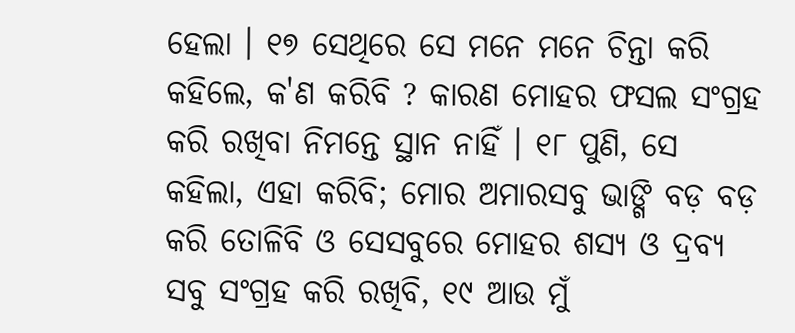ହେଲା । ୧୭ ସେଥିରେ ସେ ମନେ ମନେ ଚିନ୍ତା କରି କହିଲେ, କ'ଣ କରିବି ? କାରଣ ମୋହର ଫସଲ ସଂଗ୍ରହ କରି ରଖିବା ନିମନ୍ତେ ସ୍ଥାନ ନାହିଁ । ୧୮ ପୁଣି, ସେ କହିଲା, ଏହା କରିବି; ମୋର ଅମାରସବୁ ଭାଙ୍ଗି ବଡ଼ ବଡ଼ କରି ତୋଳିବି ଓ ସେସବୁରେ ମୋହର ଶସ୍ୟ ଓ ଦ୍ରବ୍ୟ ସବୁ ସଂଗ୍ରହ କରି ରଖିବି, ୧୯ ଆଉ ମୁଁ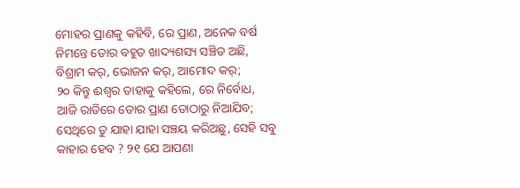ମୋହର ପ୍ରାଣକୁ କହିବି, ରେ ପ୍ରାଣ, ଅନେକ ବର୍ଷ ନିମନ୍ତେ ତୋର ବହୁତ ଖାଦ୍ୟଶସ୍ୟ ସଞ୍ଚିତ ଅଛି, ବିଶ୍ରାମ କର୍, ଭୋଜନ କର୍, ଆମୋଦ କର୍;
୨୦ କିନ୍ତୁ ଈଶ୍ୱର ତାହାକୁ କହିଲେ, ରେ ନିର୍ବୋଧ, ଆଜି ରାତିରେ ତୋର ପ୍ରାଣ ତୋଠାରୁ ନିଆଯିବ; ସେଥିରେ ତୁ ଯାହା ଯାହା ସଞ୍ଚୟ କରିଅଛୁ, ସେହି ସବୁ କାହାର ହେବ ? ୨୧ ଯେ ଆପଣା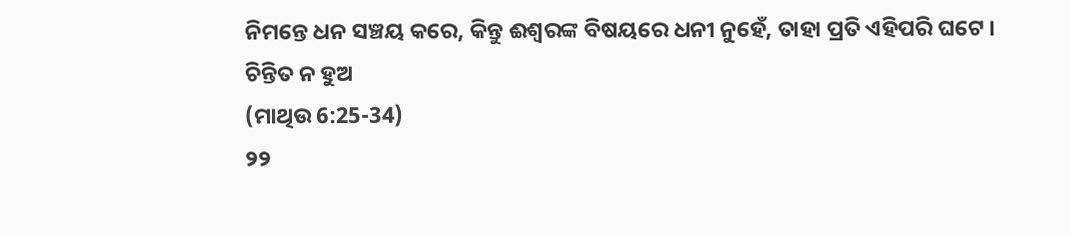ନିମନ୍ତେ ଧନ ସଞ୍ଚୟ କରେ, କିନ୍ତୁ ଈଶ୍ୱରଙ୍କ ବିଷୟରେ ଧନୀ ନୁହେଁ, ତାହା ପ୍ରତି ଏହିପରି ଘଟେ ।
ଚିନ୍ତିତ ନ ହୁଅ
(ମାଥିଉ 6:25-34)
୨୨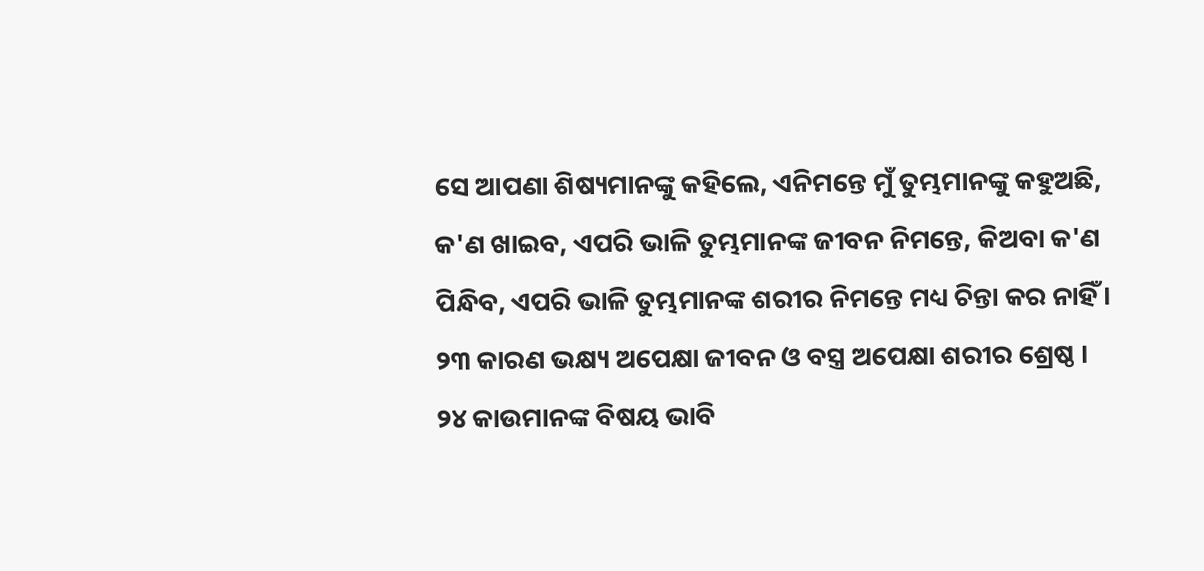ସେ ଆପଣା ଶିଷ୍ୟମାନଙ୍କୁ କହିଲେ, ଏନିମନ୍ତେ ମୁଁ ତୁମ୍ଭମାନଙ୍କୁ କହୁଅଛି, କ'ଣ ଖାଇବ, ଏପରି ଭାଳି ତୁମ୍ଭମାନଙ୍କ ଜୀବନ ନିମନ୍ତେ, କିଅବା କ'ଣ ପିନ୍ଧିବ, ଏପରି ଭାଳି ତୁମ୍ଭମାନଙ୍କ ଶରୀର ନିମନ୍ତେ ମଧ୍ୟ ଚିନ୍ତା କର ନାହିଁ । ୨୩ କାରଣ ଭକ୍ଷ୍ୟ ଅପେକ୍ଷା ଜୀବନ ଓ ବସ୍ତ୍ର ଅପେକ୍ଷା ଶରୀର ଶ୍ରେଷ୍ଠ ।
୨୪ କାଉମାନଙ୍କ ବିଷୟ ଭାବି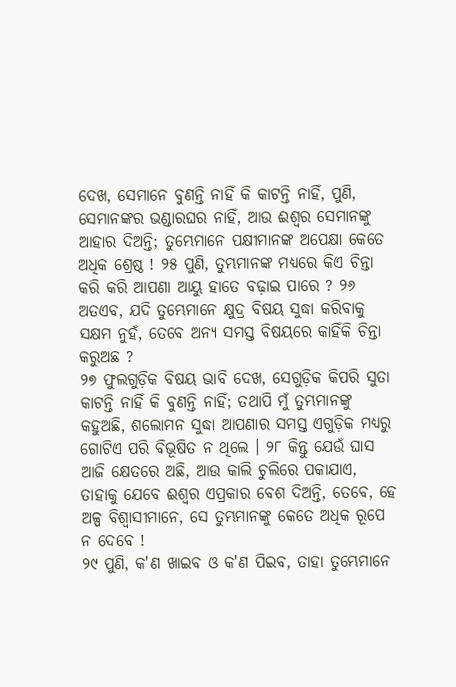ଦେଖ, ସେମାନେ ବୁଣନ୍ତି ନାହିଁ କି କାଟନ୍ତି ନାହିଁ, ପୁଣି, ସେମାନଙ୍କର ଭଣ୍ଡାରଘର ନାହିଁ, ଆଉ ଈଶ୍ୱର ସେମାନଙ୍କୁ ଆହାର ଦିଅନ୍ତି; ତୁମ୍ଭେମାନେ ପକ୍ଷୀମାନଙ୍କ ଅପେକ୍ଷା କେତେ ଅଧିକ ଶ୍ରେଷ୍ଠ ! ୨୫ ପୁଣି, ତୁମ୍ଭମାନଙ୍କ ମଧ୍ୟରେ କିଏ ଚିନ୍ତା କରି କରି ଆପଣା ଆୟୁ ହାତେ ବଢ଼ାଇ ପାରେ ? ୨୬ ଅତଏବ, ଯଦି ତୁମ୍ଭେମାନେ କ୍ଷୁଦ୍ର ବିଷୟ ସୁଦ୍ଧା କରିବାକୁ ସକ୍ଷମ ନୁହଁ, ତେବେ ଅନ୍ୟ ସମସ୍ତ ବିଷୟରେ କାହିଁକି ଚିନ୍ତା କରୁଅଛ ?
୨୭ ଫୁଲଗୁଡ଼ିକ ବିଷୟ ଭାବି ଦେଖ, ସେଗୁଡ଼ିକ କିପରି ସୁତା କାଟନ୍ତି ନାହିଁ କି ବୁଣନ୍ତି ନାହିଁ; ତଥାପି ମୁଁ ତୁମ୍ଭମାନଙ୍କୁ କହୁଅଛି, ଶଲୋମନ ସୁଦ୍ଧା ଆପଣାର ସମସ୍ତ ଏଗୁଡ଼ିକ ମଧ୍ୟରୁ ଗୋଟିଏ ପରି ବିଭୂଷିତ ନ ଥିଲେ । ୨୮ କିନ୍ତୁ ଯେଉଁ ଘାସ ଆଜି କ୍ଷେତରେ ଅଛି, ଆଉ କାଲି ଚୁଲିରେ ପକାଯାଏ, ତାହାକୁ ଯେବେ ଈଶ୍ୱର ଏପ୍ରକାର ବେଶ ଦିଅନ୍ତି, ତେବେ, ହେ ଅଳ୍ପ ବିଶ୍ୱାସୀମାନେ, ସେ ତୁମ୍ଭମାନଙ୍କୁ କେତେ ଅଧିକ ରୂପେ ନ ଦେବେ !
୨୯ ପୁଣି, କ'ଣ ଖାଇବ ଓ କ'ଣ ପିଇବ, ତାହା ତୁମ୍ଭେମାନେ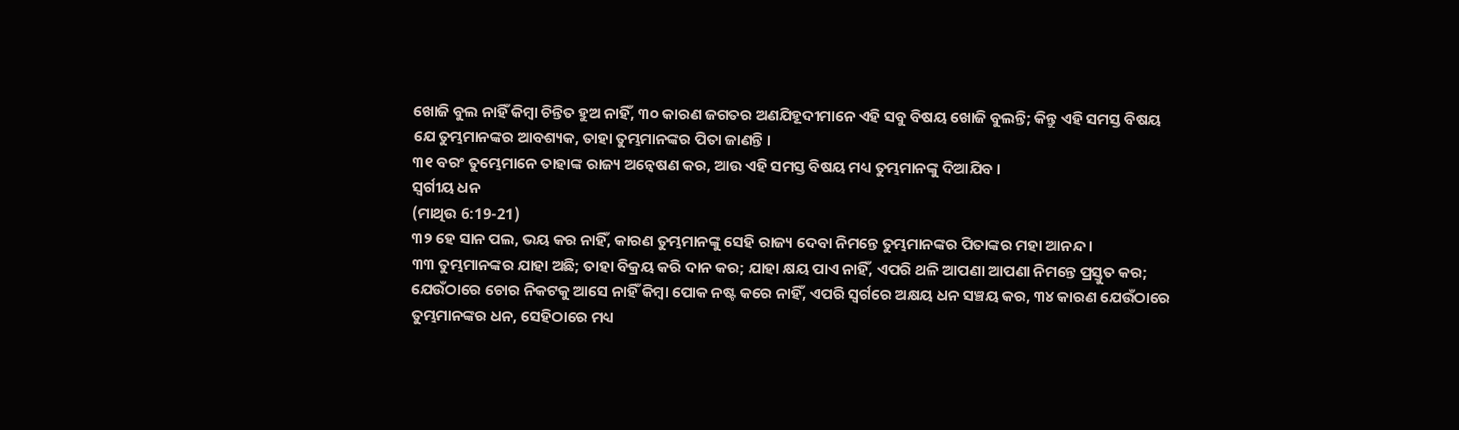ଖୋଜି ବୁଲ ନାହିଁ କିମ୍ବା ଚିନ୍ତିତ ହୁଅ ନାହିଁ, ୩୦ କାରଣ ଜଗତର ଅଣଯିହୂଦୀମାନେ ଏହି ସବୁ ବିଷୟ ଖୋଜି ବୁଲନ୍ତି; କିନ୍ତୁ ଏହି ସମସ୍ତ ବିଷୟ ଯେ ତୁମ୍ଭମାନଙ୍କର ଆବଶ୍ୟକ, ତାହା ତୁମ୍ଭମାନଙ୍କର ପିତା ଜାଣନ୍ତି ।
୩୧ ବରଂ ତୁମ୍ଭେମାନେ ତାହାଙ୍କ ରାଜ୍ୟ ଅନ୍ୱେଷଣ କର, ଆଉ ଏହି ସମସ୍ତ ବିଷୟ ମଧ୍ୟ ତୁମ୍ଭମାନଙ୍କୁ ଦିଆଯିବ ।
ସ୍ୱର୍ଗୀୟ ଧନ
(ମାଥିଉ 6:19-21)
୩୨ ହେ ସାନ ପଲ, ଭୟ କର ନାହିଁ, କାରଣ ତୁମ୍ଭମାନଙ୍କୁ ସେହି ରାଜ୍ୟ ଦେବା ନିମନ୍ତେ ତୁମ୍ଭମାନଙ୍କର ପିତାଙ୍କର ମହା ଆନନ୍ଦ ।
୩୩ ତୁମ୍ଭମାନଙ୍କର ଯାହା ଅଛି; ତାହା ବିକ୍ରୟ କରି ଦାନ କର; ଯାହା କ୍ଷୟ ପାଏ ନାହିଁ, ଏପରି ଥଳି ଆପଣା ଆପଣା ନିମନ୍ତେ ପ୍ରସ୍ତୁତ କର; ଯେଉଁଠାରେ ଚୋର ନିକଟକୁ ଆସେ ନାହିଁ କିମ୍ବା ପୋକ ନଷ୍ଟ କରେ ନାହିଁ, ଏପରି ସ୍ୱର୍ଗରେ ଅକ୍ଷୟ ଧନ ସଞ୍ଚୟ କର, ୩୪ କାରଣ ଯେଉଁଠାରେ ତୁମ୍ଭମାନଙ୍କର ଧନ, ସେହିଠାରେ ମଧ୍ୟ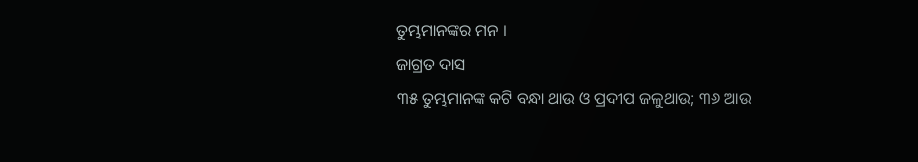ତୁମ୍ଭମାନଙ୍କର ମନ ।
ଜାଗ୍ରତ ଦାସ
୩୫ ତୁମ୍ଭମାନଙ୍କ କଟି ବନ୍ଧା ଥାଉ ଓ ପ୍ରଦୀପ ଜଳୁଥାଉ; ୩୬ ଆଉ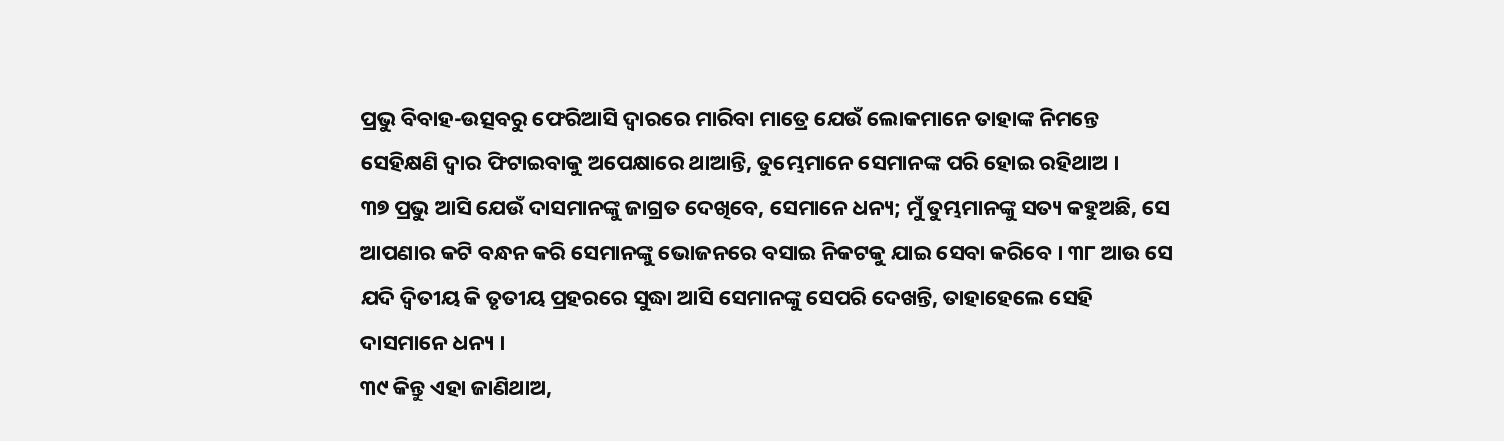ପ୍ରଭୁ ବିବାହ-ଉତ୍ସବରୁ ଫେରିଆସି ଦ୍ୱାରରେ ମାରିବା ମାତ୍ରେ ଯେଉଁ ଲୋକମାନେ ତାହାଙ୍କ ନିମନ୍ତେ ସେହିକ୍ଷଣି ଦ୍ୱାର ଫିଟାଇବାକୁ ଅପେକ୍ଷାରେ ଥାଆନ୍ତି, ତୁମ୍ଭେମାନେ ସେମାନଙ୍କ ପରି ହୋଇ ରହିଥାଅ ।
୩୭ ପ୍ରଭୁ ଆସି ଯେଉଁ ଦାସମାନଙ୍କୁ ଜାଗ୍ରତ ଦେଖିବେ, ସେମାନେ ଧନ୍ୟ; ମୁଁ ତୁମ୍ଭମାନଙ୍କୁ ସତ୍ୟ କହୁଅଛି, ସେ ଆପଣାର କଟି ବନ୍ଧନ କରି ସେମାନଙ୍କୁ ଭୋଜନରେ ବସାଇ ନିକଟକୁ ଯାଇ ସେବା କରିବେ । ୩୮ ଆଉ ସେ ଯଦି ଦ୍ୱିତୀୟ କି ତୃତୀୟ ପ୍ରହରରେ ସୁଦ୍ଧା ଆସି ସେମାନଙ୍କୁ ସେପରି ଦେଖନ୍ତି, ତାହାହେଲେ ସେହି ଦାସମାନେ ଧନ୍ୟ ।
୩୯ କିନ୍ତୁ ଏହା ଜାଣିଥାଅ,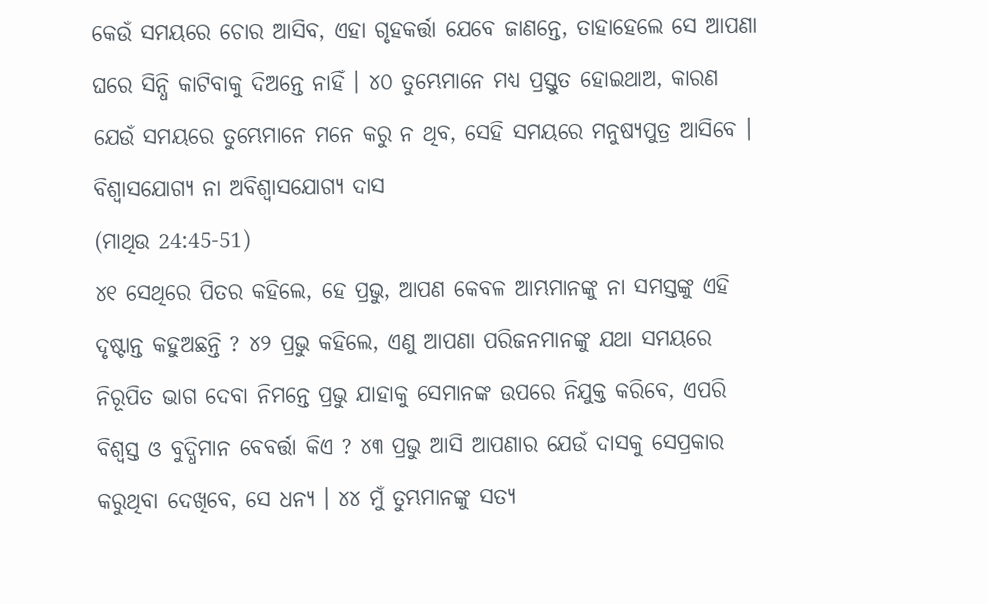କେଉଁ ସମୟରେ ଚୋର ଆସିବ, ଏହା ଗୃହକର୍ତ୍ତା ଯେବେ ଜାଣନ୍ତେ, ତାହାହେଲେ ସେ ଆପଣା ଘରେ ସିନ୍ଧି କାଟିବାକୁ ଦିଅନ୍ତେ ନାହିଁ । ୪୦ ତୁମ୍ଭେମାନେ ମଧ୍ୟ ପ୍ରସ୍ତୁତ ହୋଇଥାଅ, କାରଣ ଯେଉଁ ସମୟରେ ତୁମ୍ଭେମାନେ ମନେ କରୁ ନ ଥିବ, ସେହି ସମୟରେ ମନୁଷ୍ୟପୁତ୍ର ଆସିବେ ।
ବିଶ୍ୱାସଯୋଗ୍ୟ ନା ଅବିଶ୍ୱାସଯୋଗ୍ୟ ଦାସ
(ମାଥିଉ 24:45-51)
୪୧ ସେଥିରେ ପିତର କହିଲେ, ହେ ପ୍ରଭୁ, ଆପଣ କେବଳ ଆମ୍ଭମାନଙ୍କୁ ନା ସମସ୍ତଙ୍କୁ ଏହି ଦୃଷ୍ଟାନ୍ତ କହୁଅଛନ୍ତି ? ୪୨ ପ୍ରଭୁ କହିଲେ, ଏଣୁ ଆପଣା ପରିଜନମାନଙ୍କୁ ଯଥା ସମୟରେ ନିରୂପିତ ଭାଗ ଦେବା ନିମନ୍ତେ ପ୍ରଭୁ ଯାହାକୁ ସେମାନଙ୍କ ଉପରେ ନିଯୁକ୍ତ କରିବେ, ଏପରି ବିଶ୍ୱସ୍ତ ଓ ବୁଦ୍ଧିମାନ ବେବର୍ତ୍ତା କିଏ ? ୪୩ ପ୍ରଭୁ ଆସି ଆପଣାର ଯେଉଁ ଦାସକୁ ସେପ୍ରକାର କରୁଥିବା ଦେଖିବେ, ସେ ଧନ୍ୟ । ୪୪ ମୁଁ ତୁମ୍ଭମାନଙ୍କୁ ସତ୍ୟ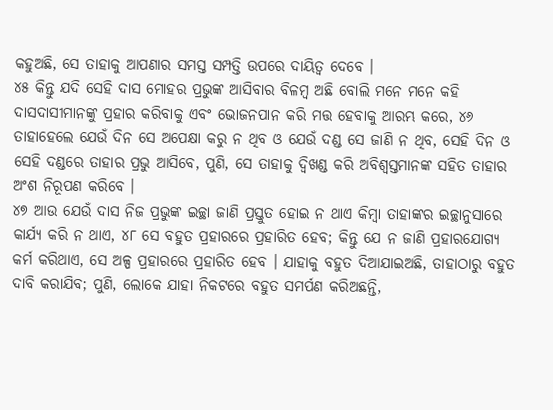କହୁଅଛି, ସେ ତାହାକୁ ଆପଣାର ସମସ୍ତ ସମ୍ପତ୍ତି ଉପରେ ଦାୟିତ୍ୱ ଦେବେ ।
୪୫ କିନ୍ତୁ ଯଦି ସେହି ଦାସ ମୋହର ପ୍ରଭୁଙ୍କ ଆସିବାର ବିଳମ୍ବ ଅଛି ବୋଲି ମନେ ମନେ କହି ଦାସଦାସୀମାନଙ୍କୁ ପ୍ରହାର କରିବାକୁ ଏବଂ ଭୋଜନପାନ କରି ମତ୍ତ ହେବାକୁ ଆରମ୍ଭ କରେ, ୪୬ ତାହାହେଲେ ଯେଉଁ ଦିନ ସେ ଅପେକ୍ଷା କରୁ ନ ଥିବ ଓ ଯେଉଁ ଦଣ୍ଡ ସେ ଜାଣି ନ ଥିବ, ସେହି ଦିନ ଓ ସେହି ଦଣ୍ଡରେ ତାହାର ପ୍ରଭୁ ଆସିବେ, ପୁଣି, ସେ ତାହାକୁ ଦ୍ୱିଖଣ୍ଡ କରି ଅବିଶ୍ୱସ୍ତମାନଙ୍କ ସହିତ ତାହାର ଅଂଶ ନିରୂପଣ କରିବେ ।
୪୭ ଆଉ ଯେଉଁ ଦାସ ନିଜ ପ୍ରଭୁଙ୍କ ଇଚ୍ଛା ଜାଣି ପ୍ରସ୍ତୁତ ହୋଇ ନ ଥାଏ କିମ୍ବା ତାହାଙ୍କର ଇଚ୍ଛାନୁସାରେ କାର୍ଯ୍ୟ କରି ନ ଥାଏ, ୪୮ ସେ ବହୁତ ପ୍ରହାରରେ ପ୍ରହାରିତ ହେବ; କିନ୍ତୁ ଯେ ନ ଜାଣି ପ୍ରହାରଯୋଗ୍ୟ କର୍ମ କରିଥାଏ, ସେ ଅଳ୍ପ ପ୍ରହାରରେ ପ୍ରହାରିତ ହେବ । ଯାହାକୁ ବହୁତ ଦିଆଯାଇଅଛି, ତାହାଠାରୁ ବହୁତ ଦାବି କରାଯିବ; ପୁଣି, ଲୋକେ ଯାହା ନିକଟରେ ବହୁତ ସମର୍ପଣ କରିଅଛନ୍ତି,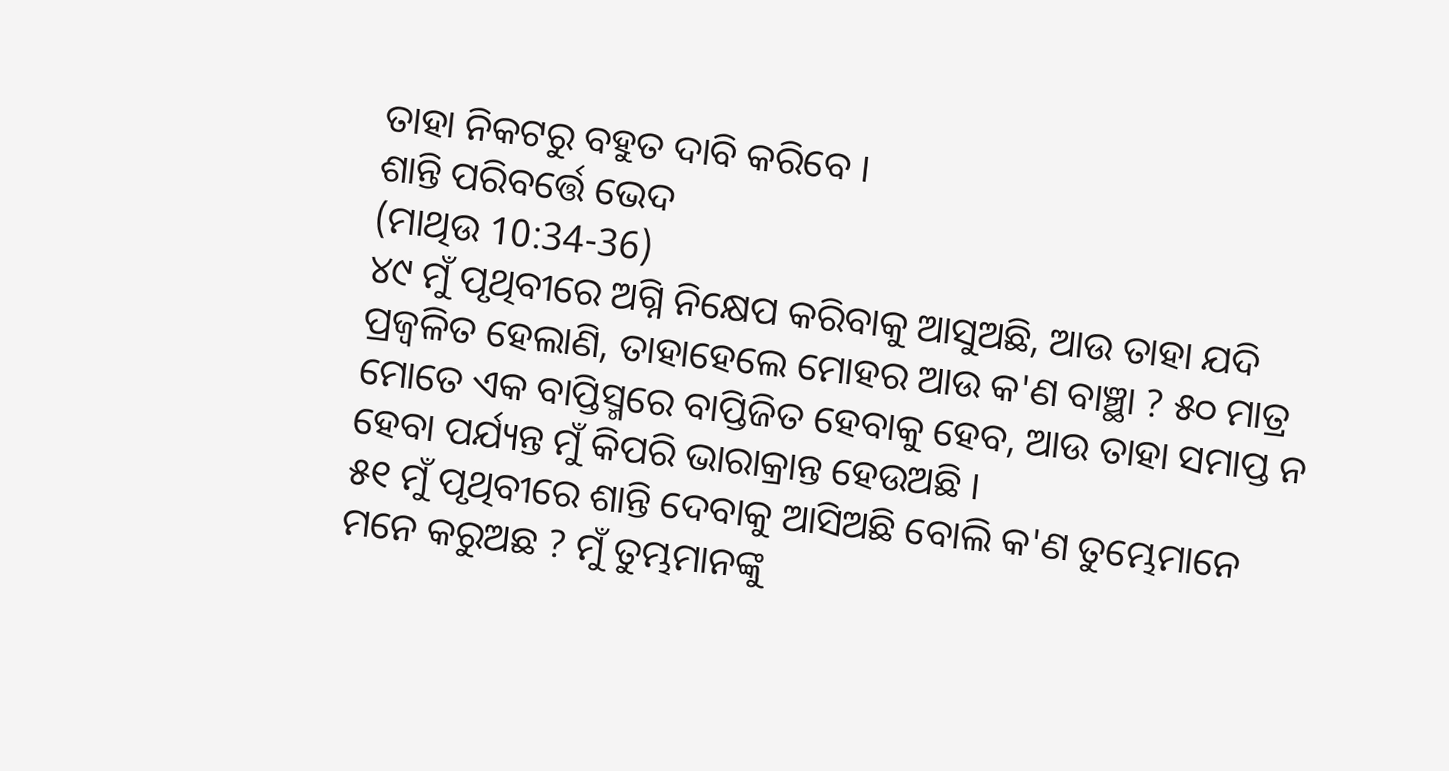ତାହା ନିକଟରୁ ବହୁତ ଦାବି କରିବେ ।
ଶାନ୍ତି ପରିବର୍ତ୍ତେ ଭେଦ
(ମାଥିଉ 10:34-36)
୪୯ ମୁଁ ପୃଥିବୀରେ ଅଗ୍ନି ନିକ୍ଷେପ କରିବାକୁ ଆସୁଅଛି, ଆଉ ତାହା ଯଦି ପ୍ରଜ୍ୱଳିତ ହେଲାଣି, ତାହାହେଲେ ମୋହର ଆଉ କ'ଣ ବାଞ୍ଛା ? ୫୦ ମାତ୍ର ମୋତେ ଏକ ବାପ୍ତିସ୍ମରେ ବାପ୍ତିଜିତ ହେବାକୁ ହେବ, ଆଉ ତାହା ସମାପ୍ତ ନ ହେବା ପର୍ଯ୍ୟନ୍ତ ମୁଁ କିପରି ଭାରାକ୍ରାନ୍ତ ହେଉଅଛି ।
୫୧ ମୁଁ ପୃଥିବୀରେ ଶାନ୍ତି ଦେବାକୁ ଆସିଅଛି ବୋଲି କ'ଣ ତୁମ୍ଭେମାନେ ମନେ କରୁଅଛ ? ମୁଁ ତୁମ୍ଭମାନଙ୍କୁ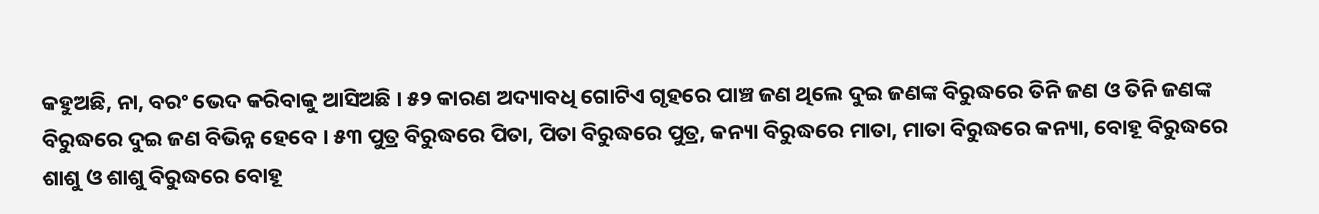କହୁଅଛି, ନା, ବରଂ ଭେଦ କରିବାକୁ ଆସିଅଛି । ୫୨ କାରଣ ଅଦ୍ୟାବଧି ଗୋଟିଏ ଗୃହରେ ପାଞ୍ଚ ଜଣ ଥିଲେ ଦୁଇ ଜଣଙ୍କ ବିରୁଦ୍ଧରେ ତିନି ଜଣ ଓ ତିନି ଜଣଙ୍କ ବିରୁଦ୍ଧରେ ଦୁଇ ଜଣ ବିଭିନ୍ନ ହେବେ । ୫୩ ପୁତ୍ର ବିରୁଦ୍ଧରେ ପିତା, ପିତା ବିରୁଦ୍ଧରେ ପୁତ୍ର, କନ୍ୟା ବିରୁଦ୍ଧରେ ମାତା, ମାତା ବିରୁଦ୍ଧରେ କନ୍ୟା, ବୋହୂ ବିରୁଦ୍ଧରେ ଶାଶୁ ଓ ଶାଶୁ ବିରୁଦ୍ଧରେ ବୋହୂ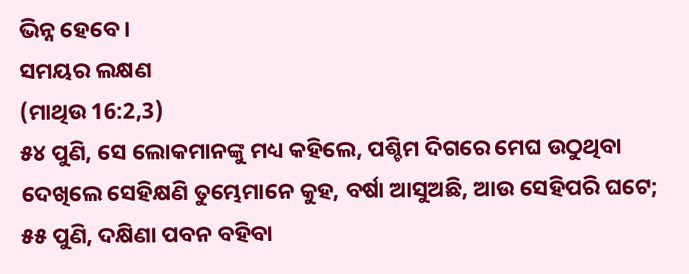ଭିନ୍ନ ହେବେ ।
ସମୟର ଲକ୍ଷଣ
(ମାଥିଉ 16:2,3)
୫୪ ପୁଣି, ସେ ଲୋକମାନଙ୍କୁ ମଧ୍ୟ କହିଲେ, ପଶ୍ଚିମ ଦିଗରେ ମେଘ ଉଠୁଥିବା ଦେଖିଲେ ସେହିକ୍ଷଣି ତୁମ୍ଭେମାନେ କୁହ, ବର୍ଷା ଆସୁଅଛି, ଆଉ ସେହିପରି ଘଟେ; ୫୫ ପୁଣି, ଦକ୍ଷିଣା ପବନ ବହିବା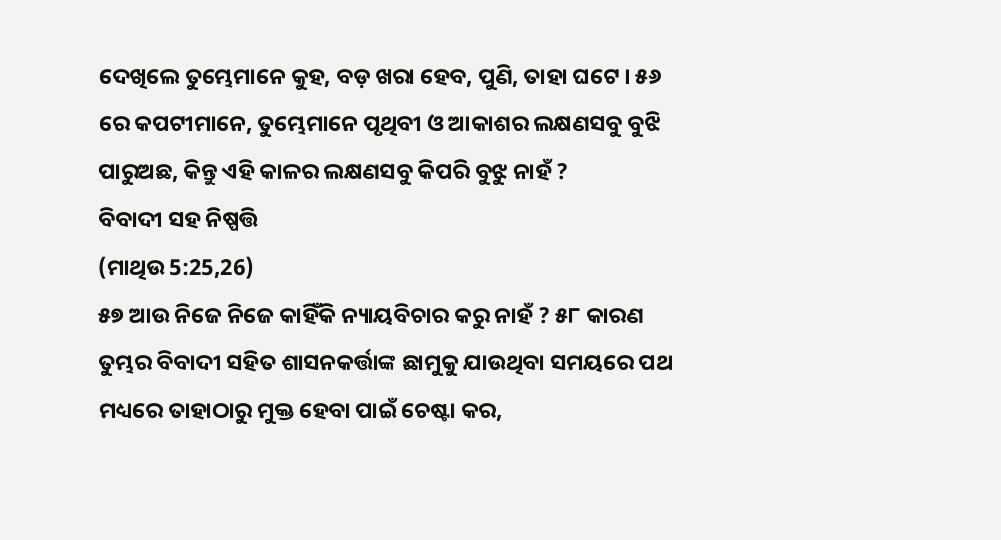ଦେଖିଲେ ତୁମ୍ଭେମାନେ କୁହ, ବଡ଼ ଖରା ହେବ, ପୁଣି, ତାହା ଘଟେ । ୫୬ ରେ କପଟୀମାନେ, ତୁମ୍ଭେମାନେ ପୃଥିବୀ ଓ ଆକାଶର ଲକ୍ଷଣସବୁ ବୁଝି ପାରୁଅଛ, କିନ୍ତୁ ଏହି କାଳର ଲକ୍ଷଣସବୁ କିପରି ବୁଝୁ ନାହଁ ?
ବିବାଦୀ ସହ ନିଷ୍ପତ୍ତି
(ମାଥିଉ 5:25,26)
୫୭ ଆଉ ନିଜେ ନିଜେ କାହିଁକି ନ୍ୟାୟବିଚାର କରୁ ନାହଁ ? ୫୮ କାରଣ ତୁମ୍ଭର ବିବାଦୀ ସହିତ ଶାସନକର୍ତ୍ତାଙ୍କ ଛାମୁକୁ ଯାଉଥିବା ସମୟରେ ପଥ ମଧ୍ୟରେ ତାହାଠାରୁ ମୁକ୍ତ ହେବା ପାଇଁ ଚେଷ୍ଟା କର,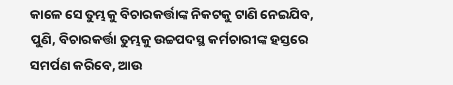କାଳେ ସେ ତୁମ୍ଭକୁ ବିଚାରକର୍ତ୍ତାଙ୍କ ନିକଟକୁ ଟାଣି ନେଇଯିବ, ପୁଣି, ବିଚାରକର୍ତ୍ତା ତୁମ୍ଭକୁ ଉଚ୍ଚପଦସ୍ଥ କର୍ମଚାରୀଙ୍କ ହସ୍ତରେ ସମର୍ପଣ କରିବେ, ଆଉ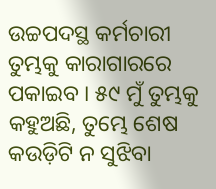ଉଚ୍ଚପଦସ୍ଥ କର୍ମଚାରୀ ତୁମ୍ଭକୁ କାରାଗାରରେ ପକାଇବ । ୫୯ ମୁଁ ତୁମ୍ଭକୁ କହୁଅଛି, ତୁମ୍ଭେ ଶେଷ କଉଡ଼ିଟି ନ ସୁଝିବା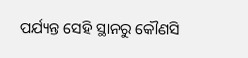ପର୍ଯ୍ୟନ୍ତ ସେହି ସ୍ଥାନରୁ କୌଣସି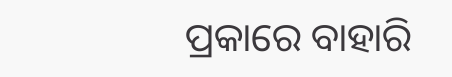ପ୍ରକାରେ ବାହାରି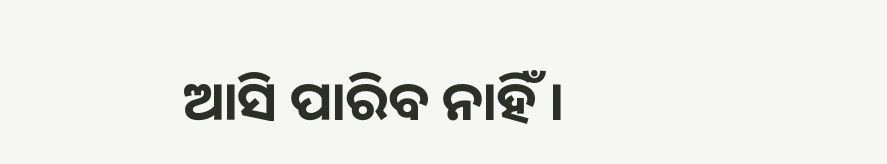ଆସି ପାରିବ ନାହିଁ ।